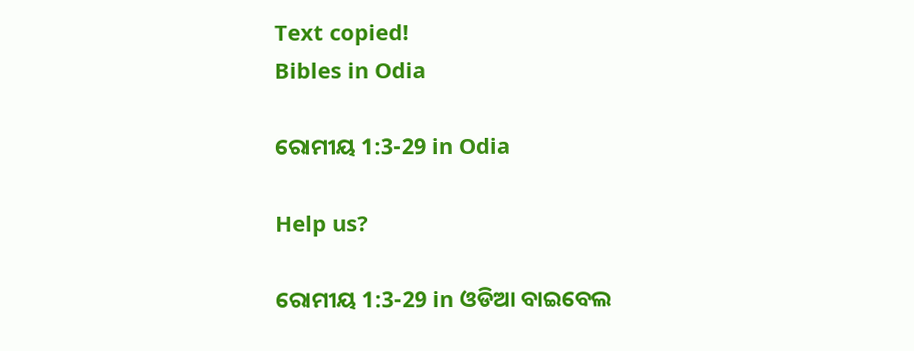Text copied!
Bibles in Odia

ରୋମୀୟ 1:3-29 in Odia

Help us?

ରୋମୀୟ 1:3-29 in ଓଡିଆ ବାଇବେଲ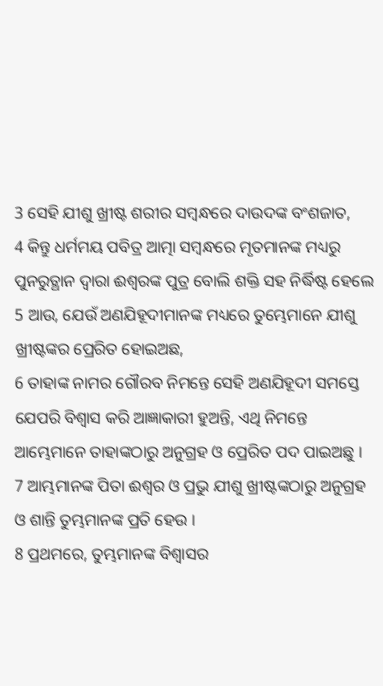3 ସେହି ଯୀଶୁ ଖ୍ରୀଷ୍ଟ ଶରୀର ସମ୍ବନ୍ଧରେ ଦାଉଦଙ୍କ ବଂଶଜାତ,
4 କିନ୍ତୁ ଧର୍ମମୟ ପବିତ୍ର ଆତ୍ମା ସମ୍ବନ୍ଧରେ ମୃତମାନଙ୍କ ମଧ୍ୟରୁ ପୁନରୁତ୍ଥାନ ଦ୍ୱାରା ଈଶ୍ୱରଙ୍କ ପୁତ୍ର ବୋଲି ଶକ୍ତି ସହ ନିର୍ଦ୍ଧିଷ୍ଟ ହେଲେ
5 ଆଉ, ଯେଉଁ ଅଣଯିହୂଦୀମାନଙ୍କ ମଧ୍ୟରେ ତୁମ୍ଭେମାନେ ଯୀଶୁ ଖ୍ରୀଷ୍ଟଙ୍କର ପ୍ରେରିତ ହୋଇଅଛ,
6 ତାହାଙ୍କ ନାମର ଗୌରବ ନିମନ୍ତେ ସେହି ଅଣଯିହୂଦୀ ସମସ୍ତେ ଯେପରି ବିଶ୍ୱାସ କରି ଆଜ୍ଞାକାରୀ ହୁଅନ୍ତି, ଏଥି ନିମନ୍ତେ ଆମ୍ଭେମାନେ ତାହାଙ୍କଠାରୁ ଅନୁଗ୍ରହ ଓ ପ୍ରେରିତ ପଦ ପାଇଅଛୁ ।
7 ଆମ୍ଭମାନଙ୍କ ପିତା ଈଶ୍ୱର ଓ ପ୍ରଭୁ ଯୀଶୁ ଖ୍ରୀଷ୍ଟଙ୍କଠାରୁ ଅନୁଗ୍ରହ ଓ ଶାନ୍ତି ତୁମ୍ଭମାନଙ୍କ ପ୍ରତି ହେଉ ।
8 ପ୍ରଥମରେ, ତୁମ୍ଭମାନଙ୍କ ବିଶ୍ୱାସର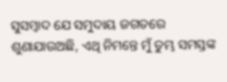ସୁସମ୍ବାଦ ଯେ ସମୁଦାୟ ଜଗତରେ ଶୁଣାଯାଉଅଛି, ଏଥି ନିମନ୍ତେ ମୁଁ ତୁମ୍ଭ ସମସ୍ତଙ୍କ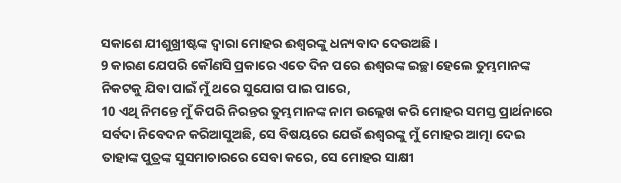ସକାଶେ ଯୀଶୁଖ୍ରୀଷ୍ଟଙ୍କ ଦ୍ୱାରା ମୋହର ଈଶ୍ୱରଙ୍କୁ ଧନ୍ୟବାଦ ଦେଉଅଛି ।
9 କାରଣ ଯେପରି କୌଣସି ପ୍ରକାରେ ଏତେ ଦିନ ପରେ ଈଶ୍ୱରଙ୍କ ଇଚ୍ଛା ହେଲେ ତୁମ୍ଭମାନଙ୍କ ନିକଟକୁ ଯିବା ପାଇଁ ମୁଁ ଥରେ ସୁଯୋଗ ପାଇ ପାରେ,
10 ଏଥି ନିମନ୍ତେ ମୁଁ କିପରି ନିରନ୍ତର ତୁମ୍ଭମାନଙ୍କ ନାମ ଉଲ୍ଲେଖ କରି ମୋହର ସମସ୍ତ ପ୍ରାର୍ଥନାରେ ସର୍ବଦା ନିବେଦନ କରିଆସୁଅଛି, ସେ ବିଷୟରେ ଯେଉଁ ଈଶ୍ୱରଙ୍କୁ ମୁଁ ମୋହର ଆତ୍ମା ଦେଇ ତାହାଙ୍କ ପୁତ୍ରଙ୍କ ସୁସମାଚାରରେ ସେବା କରେ, ସେ ମୋହର ସାକ୍ଷୀ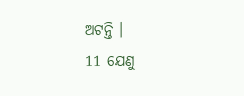ଅଟନ୍ତି ।
11 ଯେଣୁ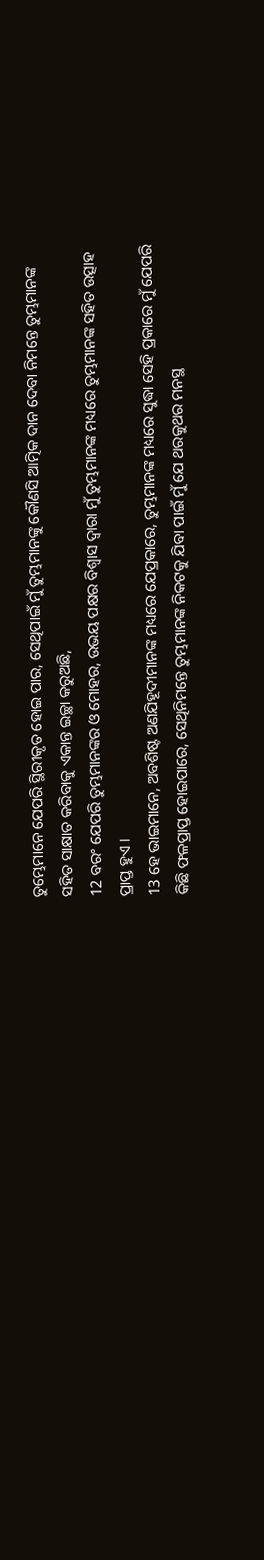ତୁମ୍ଭେମାନେ ଯେପରି ସ୍ଥିରୀକୃତ ହୋଇ ପାର, ସେଥିପାଇଁ ମୁଁ ତୁମ୍ଭମାନଙ୍କୁ କୌଣସି ଆତ୍ମିକ ଦାନ ଦେବା ନିମନ୍ତେ ତୁମ୍ଭମାନଙ୍କ ସହିତ ସାକ୍ଷାତ କରିବାକୁ ଏକାନ୍ତ ଇଚ୍ଛା କରୁଅଛି,
12 ବରଂ ଯେପରି ତୁମ୍ଭମାନଙ୍କର ଓ ମୋହର, ଉଭୟ ପକ୍ଷର ବିଶ୍ୱାସ ଦ୍ୱାରା ମୁଁ ତୁମ୍ଭମାନଙ୍କ ମଧ୍ୟରେ ତୁମ୍ଭମାନଙ୍କ ସହିତ ଉତ୍ସାହ ପ୍ରାପ୍ତ ହୁଏ ।
13 ହେ ଭାଇମାନେ, ଅବଶିଷ୍ଟ ଅଣଯିହୂଦୀମାନଙ୍କ ମଧ୍ୟରେ ଯେପ୍ରକାରେ, ତୁମ୍ଭମାନଙ୍କ ମଧ୍ୟରେ ସୁଦ୍ଧା ସେହି ପ୍ରକାରେ ମୁଁ ଯେପରି କିଛି ଫଳପ୍ରାପ୍ତ ହୋଇପାରେ, ସେଥିନିମନ୍ତେ ତୁମ୍ଭମାନଙ୍କ ନିକଟକୁ ଯିବା ପାଇଁ ମୁଁ ଯେ ଥରକୁଥର ମନସ୍ଥ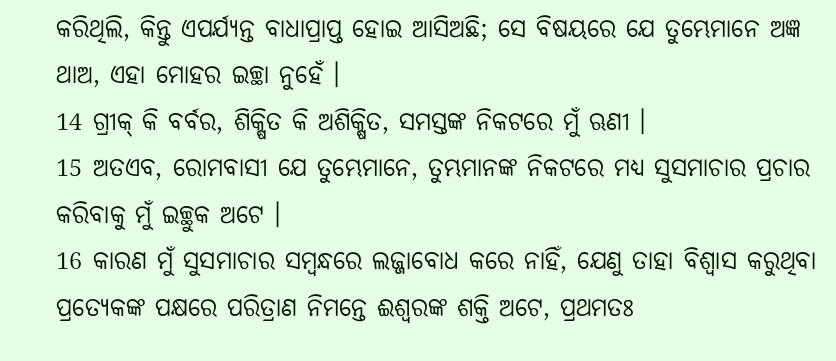କରିଥିଲି, କିନ୍ତୁ ଏପର୍ଯ୍ୟନ୍ତ ବାଧାପ୍ରାପ୍ତ ହୋଇ ଆସିଅଛି; ସେ ବିଷୟରେ ଯେ ତୁମ୍ଭେମାନେ ଅଜ୍ଞ ଥାଅ, ଏହା ମୋହର ଇଚ୍ଛା ନୁହେଁ ।
14 ଗ୍ରୀକ୍‍ କି ବର୍ବର, ଶିକ୍ଷିତ କି ଅଶିକ୍ଷିତ, ସମସ୍ତଙ୍କ ନିକଟରେ ମୁଁ ଋଣୀ ।
15 ଅତଏବ, ରୋମବାସୀ ଯେ ତୁମ୍ଭେମାନେ, ତୁମ୍ଭମାନଙ୍କ ନିକଟରେ ମଧ୍ୟ ସୁସମାଚାର ପ୍ରଚାର କରିବାକୁ ମୁଁ ଇଚ୍ଛୁକ ଅଟେ ।
16 କାରଣ ମୁଁ ସୁସମାଚାର ସମ୍ବନ୍ଧରେ ଲଜ୍ଜାବୋଧ କରେ ନାହିଁ, ଯେଣୁ ତାହା ବିଶ୍ୱାସ କରୁଥିବା ପ୍ରତ୍ୟେକଙ୍କ ପକ୍ଷରେ ପରିତ୍ରାଣ ନିମନ୍ତେ ଈଶ୍ୱରଙ୍କ ଶକ୍ତି ଅଟେ, ପ୍ରଥମତଃ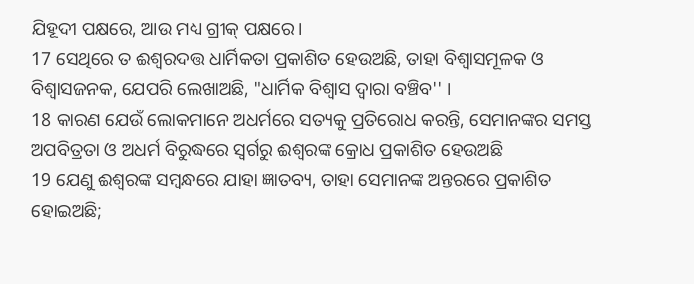ଯିହୂଦୀ ପକ୍ଷରେ, ଆଉ ମଧ୍ୟ ଗ୍ରୀକ୍‍ ପକ୍ଷରେ।
17 ସେଥିରେ ତ ଈଶ୍ୱରଦତ୍ତ ଧାର୍ମିକତା ପ୍ରକାଶିତ ହେଉଅଛି, ତାହା ବିଶ୍ୱାସମୂଳକ ଓ ବିଶ୍ୱାସଜନକ, ଯେପରି ଲେଖାଅଛି, "ଧାର୍ମିକ ବିଶ୍ୱାସ ଦ୍ୱାରା ବଞ୍ଚିବ'' ।
18 କାରଣ ଯେଉଁ ଲୋକମାନେ ଅଧର୍ମରେ ସତ୍ୟକୁ ପ୍ରତିରୋଧ କରନ୍ତି, ସେମାନଙ୍କର ସମସ୍ତ ଅପବିତ୍ରତା ଓ ଅଧର୍ମ ବିରୁଦ୍ଧରେ ସ୍ୱର୍ଗରୁ ଈଶ୍ୱରଙ୍କ କ୍ରୋଧ ପ୍ରକାଶିତ ହେଉଅଛି
19 ଯେଣୁ ଈଶ୍ୱରଙ୍କ ସମ୍ବନ୍ଧରେ ଯାହା ଜ୍ଞାତବ୍ୟ, ତାହା ସେମାନଙ୍କ ଅନ୍ତରରେ ପ୍ରକାଶିତ ହୋଇଅଛି;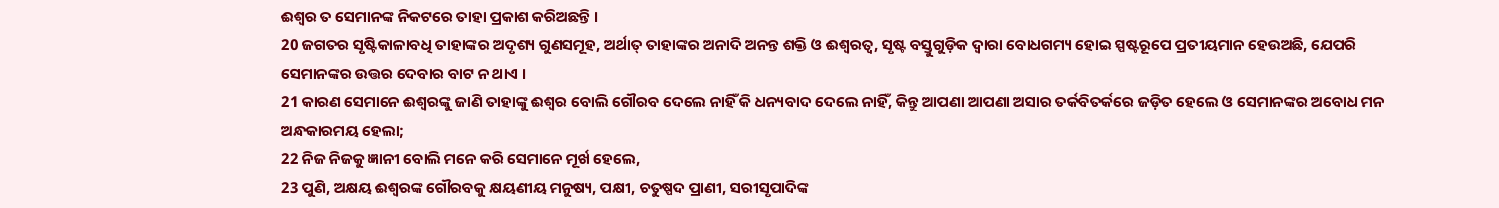ଈଶ୍ୱର ତ ସେମାନଙ୍କ ନିକଟରେ ତାହା ପ୍ରକାଶ କରିଅଛନ୍ତି ।
20 ଜଗତର ସୃଷ୍ଟିକାଳାବଧି ତାହାଙ୍କର ଅଦୃଶ୍ୟ ଗୁଣସମୂହ, ଅର୍ଥାତ୍‍ ତାହାଙ୍କର ଅନାଦି ଅନନ୍ତ ଶକ୍ତି ଓ ଈଶ୍ୱରତ୍ୱ, ସୃଷ୍ଟ ବସ୍ତୁଗୁଡ଼ିକ ଦ୍ୱାରା ବୋଧଗମ୍ୟ ହୋଇ ସ୍ପଷ୍ଟରୂପେ ପ୍ରତୀୟମାନ ହେଉଅଛି, ଯେପରି ସେମାନଙ୍କର ଉତ୍ତର ଦେବାର ବାଟ ନ ଥାଏ ।
21 କାରଣ ସେମାନେ ଈଶ୍ୱରଙ୍କୁ ଜାଣି ତାହାଙ୍କୁ ଈଶ୍ୱର ବୋଲି ଗୌରବ ଦେଲେ ନାହିଁ କି ଧନ୍ୟବାଦ ଦେଲେ ନାହିଁ, କିନ୍ତୁ ଆପଣା ଆପଣା ଅସାର ତର୍କବିତର୍କରେ ଜଡ଼ିତ ହେଲେ ଓ ସେମାନଙ୍କର ଅବୋଧ ମନ ଅନ୍ଧକାରମୟ ହେଲା;
22 ନିଜ ନିଜକୁ ଜ୍ଞାନୀ ବୋଲି ମନେ କରି ସେମାନେ ମୂର୍ଖ ହେଲେ,
23 ପୁଣି, ଅକ୍ଷୟ ଈଶ୍ୱରଙ୍କ ଗୌରବକୁ କ୍ଷୟଣୀୟ ମନୁଷ୍ୟ, ପକ୍ଷୀ, ଚତୁଷ୍ପଦ ପ୍ରାଣୀ, ସରୀସୃପାଦିଙ୍କ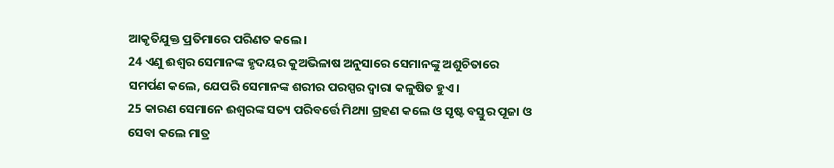ଆକୃତିଯୁକ୍ତ ପ୍ରତିମାରେ ପରିଣତ କଲେ ।
24 ଏଣୁ ଈଶ୍ୱର ସେମାନଙ୍କ ହୃଦୟର କୁଅଭିଳାଷ ଅନୁସାରେ ସେମାନଙ୍କୁ ଅଶୁଚିତାରେ ସମର୍ପଣ କଲେ, ଯେପରି ସେମାନଙ୍କ ଶରୀର ପରସ୍ପର ଦ୍ୱାରା କଳୁଷିତ ହୁଏ ।
25 କାରଣ ସେମାନେ ଈଶ୍ୱରଙ୍କ ସତ୍ୟ ପରିବର୍ତ୍ତେ ମିଥ୍ୟା ଗ୍ରହଣ କଲେ ଓ ସୃଷ୍ଟ ବସ୍ତୁର ପୂଜା ଓ ସେବା କଲେ ମାତ୍ର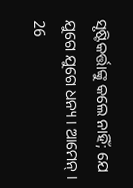ସୃଷ୍ଟିକର୍ତ୍ତାଙ୍କୁ କଲେ ନାହିଁ; ଯେ ଯୁଗେ ଯୁଗେ ଧନ୍ୟ । ଆମେନ୍‍ ।
26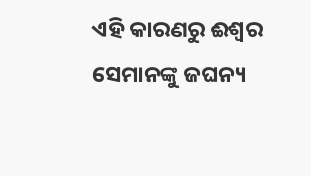ଏହି କାରଣରୁ ଈଶ୍ୱର ସେମାନଙ୍କୁ ଜଘନ୍ୟ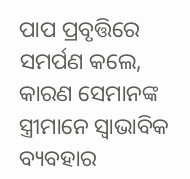ପାପ ପ୍ରବୃତ୍ତିରେ ସମର୍ପଣ କଲେ, କାରଣ ସେମାନଙ୍କ ସ୍ତ୍ରୀମାନେ ସ୍ୱାଭାବିକ ବ୍ୟବହାର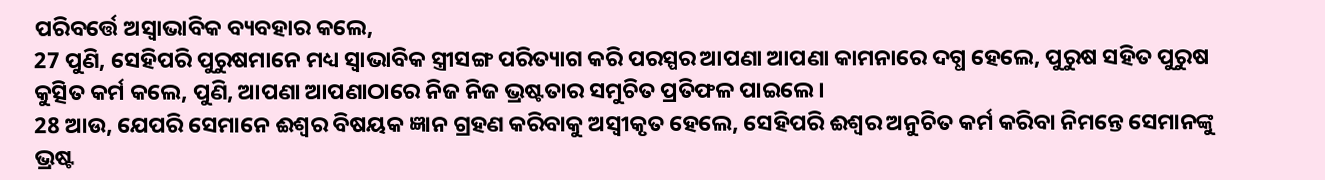ପରିବର୍ତ୍ତେ ଅସ୍ୱାଭାବିକ ବ୍ୟବହାର କଲେ,
27 ପୁଣି, ସେହିପରି ପୁରୁଷମାନେ ମଧ୍ୟ ସ୍ୱାଭାବିକ ସ୍ତ୍ରୀସଙ୍ଗ ପରିତ୍ୟାଗ କରି ପରସ୍ପର ଆପଣା ଆପଣା କାମନାରେ ଦଗ୍ଧ ହେଲେ, ପୁରୁଷ ସହିତ ପୁରୁଷ କୁତ୍ସିତ କର୍ମ କଲେ, ପୁଣି, ଆପଣା ଆପଣାଠାରେ ନିଜ ନିଜ ଭ୍ରଷ୍ଟତାର ସମୁଚିତ ପ୍ରତିଫଳ ପାଇଲେ ।
28 ଆଉ, ଯେପରି ସେମାନେ ଈଶ୍ୱର ବିଷୟକ ଜ୍ଞାନ ଗ୍ରହଣ କରିବାକୁ ଅସ୍ୱୀକୃତ ହେଲେ, ସେହିପରି ଈଶ୍ୱର ଅନୁଚିତ କର୍ମ କରିବା ନିମନ୍ତେ ସେମାନଙ୍କୁ ଭ୍ରଷ୍ଟ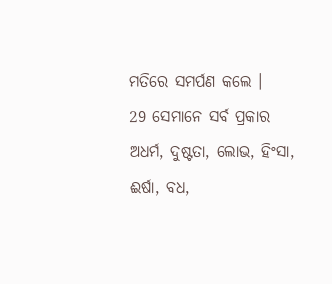ମତିରେ ସମର୍ପଣ କଲେ ।
29 ସେମାନେ ସର୍ବ ପ୍ରକାର ଅଧର୍ମ, ଦୁଷ୍ଟତା, ଲୋଭ, ହିଂସା, ଈର୍ଷା, ବଧ,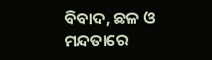ବିବାଦ, ଛଳ ଓ ମନ୍ଦତାରେ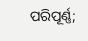ପରିପୂର୍ଣ୍ଣ;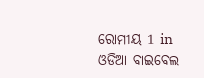ରୋମୀୟ 1 in ଓଡିଆ ବାଇବେଲ